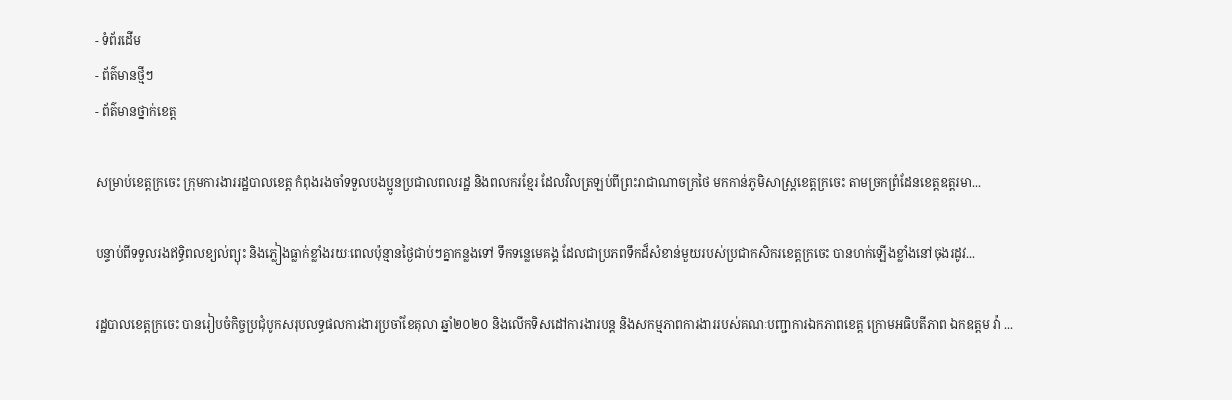- ទំព័រដើម
- ព័ត៌មានថ្មីៗ
- ព័ត៌មានថ្នាក់ខេត្ត

សម្រាប់ខេត្តក្រចេះ ក្រុមការងាររដ្ឋបាលខេត្ត កំពុងរងចាំទទួលបងប្អូនប្រជាលពលរដ្ឋ និងពលករខ្មែរ ដែលវិលត្រឡប់ពីព្រះរាជាណាចក្រថៃ មកកាន់ភូមិសាស្ត្រខេត្តក្រចេះ តាមច្រកព្រំដែនខេត្តឧត្តរមា...

បន្ទាប់ពីទទួលរងឥទ្ធិពលខ្យល់ព្យុះ និងភ្លៀងធ្លាក់ខ្លាំងរយៈពេលប៉ុន្មានថ្ងៃជាប់ៗគ្នាកន្លងទៅ ទឹកទន្លេមេគង្គ ដែលជាប្រភពទឹកដ៏សំខាន់មួយរបស់ប្រជាកសិករខេត្តក្រចេះ បានហក់ឡើងខ្លាំងនៅចុងរដូវ...

រដ្ឋបាលខេត្តក្រចេះ បានរៀបចំកិច្ចប្រជុំបូកសរុបលទ្ធផលការងារប្រចាំខែតុលា ឆ្នាំ២០២០ និងលើកទិសដៅការងារបន្ត និងសកម្មភាពការងាររបស់គណៈបញ្ជាការឯកភាពខេត្ត ក្រោមអធិបតីភាព ឯកឧត្តម វ៉ា ...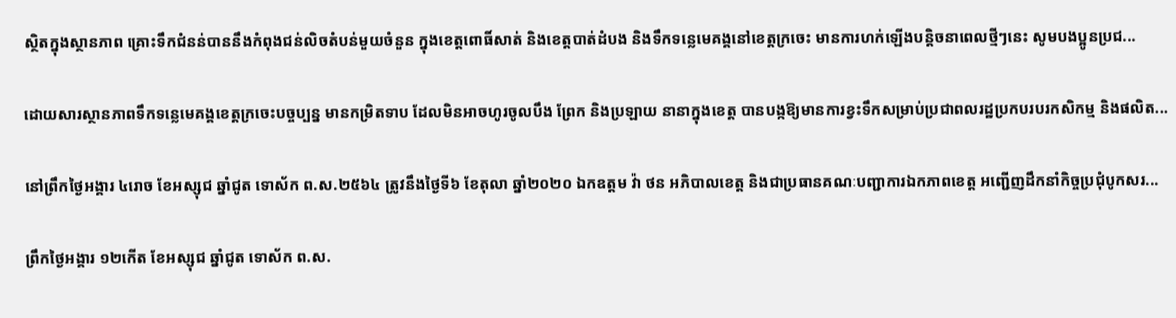ស្ថិតក្នុងស្ថានភាព គ្រោះទឹកជំនន់បាននឹងកំពុងជន់លិចតំបន់មួយចំនួន ក្នុងខេត្តពោធិ៍សាត់ និងខេត្តបាត់ដំបង និងទឹកទន្លេមេគង្គនៅខេត្តក្រចេះ មានការហក់ឡើងបន្តិចនាពេលថ្មីៗនេះ សូមបងប្អូនប្រជ...

ដោយសារស្ថានភាពទឹកទន្លេមេគង្គខេត្តក្រចេះបច្ចប្បន្ន មានកម្រិតទាប ដែលមិនអាចហូរចូលបឹង ព្រែក និងប្រឡាយ នានាក្នុងខេត្ត បានបង្កឱ្យមានការខ្វះទឹកសម្រាប់ប្រជាពលរដ្ឋប្រកបរបរកសិកម្ម និងផលិត...

នៅព្រឹកថ្ងៃអង្គារ ៤រោច ខែអស្សុជ ឆ្នាំជូត ទោស័ក ព.ស.២៥៦៤ ត្រូវនឹងថ្ងៃទី៦ ខែតុលា ឆ្នាំ២០២០ ឯកឧត្តម វ៉ា ថន អភិបាលខេត្ត និងជាប្រធានគណៈបញ្ជាការឯកភាពខេត្ត អញ្ជើញដឹកនាំកិច្ចប្រជុំបូកសរ...

ព្រឹកថ្ងៃអង្គារ ១២កើត ខែអស្សុជ ឆ្នាំជូត ទោស័ក ព.ស.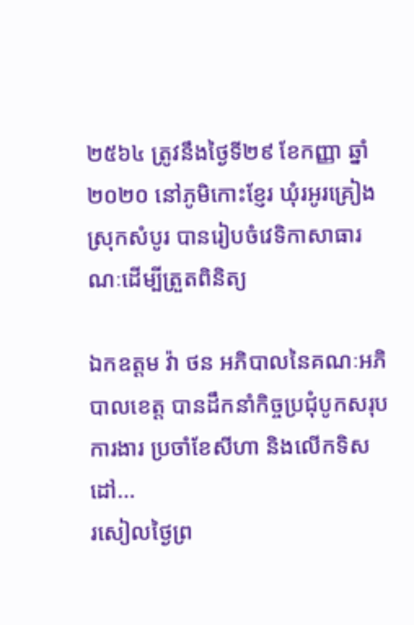២៥៦៤ ត្រូវនឹងថ្ងៃទី២៩ ខែកញ្ញា ឆ្នាំ២០២០ នៅភូមិកោះខ្ញែរ ឃុំរអូរគ្រៀង ស្រុកសំបូរ បានរៀបចំវេទិកាសាធារណៈដើម្បីត្រួតពិនិត្យ

ឯកឧត្តម វ៉ា ថន អភិបាលនៃគណៈអភិបាលខេត្ត បានដឹកនាំកិច្ចប្រជុំបូកសរុបការងារ ប្រចាំខែសីហា និងលើកទិសដៅ...
រសៀលថ្ងៃព្រ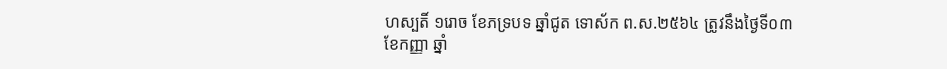ហស្បតិ៍ ១រោច ខែភទ្របទ ឆ្នាំជូត ទោស័ក ព.ស.២៥៦៤ ត្រូវនឹងថ្ងៃទី០៣ ខែកញ្ញា ឆ្នាំ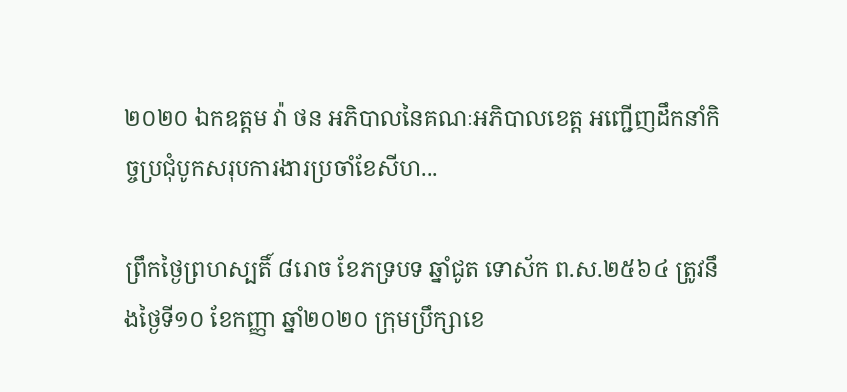២០២០ ឯកឧត្តម វ៉ា ថន អភិបាលនៃគណៈអភិបាលខេត្ត អញ្ជើញដឹកនាំកិច្ចប្រជុំបូកសរុបការងារប្រចាំខែសីហ...

ព្រឹកថ្ងៃព្រហស្បតិ៍ ៨រោច ខែភទ្របទ ឆ្នាំជូត ទោស័ក ព.ស.២៥៦៤ ត្រូវនឹងថ្ងៃទី១០ ខែកញ្ញា ឆ្នាំ២០២០ ក្រុមប្រឹក្សាខេ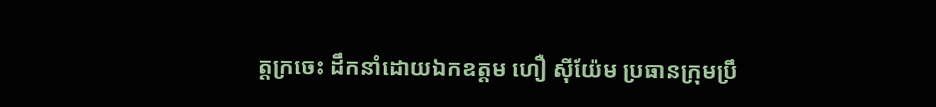ត្តក្រចេះ ដឹកនាំដោយឯកឧត្តម ហឿ ស៊ីយ៉ែម ប្រធានក្រុមប្រឹ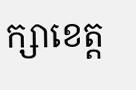ក្សាខេត្ត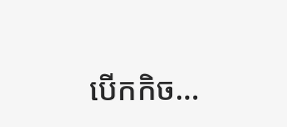បើកកិច...